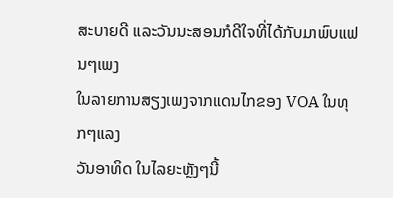ສະບາຍດີ ແລະວັນນະສອນກໍດີໃຈທີ່ໄດ້ກັບມາພົບແຟນໆເພງ
ໃນລາຍການສຽງເພງຈາກແດນໄກຂອງ VOA ໃນທຸກໆແລງ
ວັນອາທິດ ໃນໄລຍະຫຼັງໆນີ້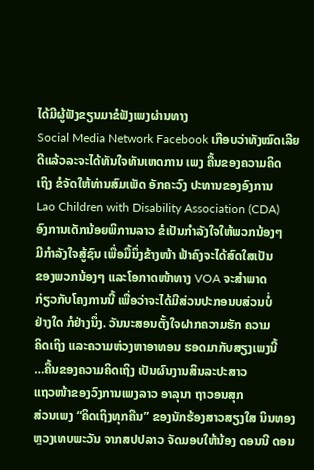ໄດ້ມີຜູ້ຟັງຂຽນມາຂໍຟັງເພງຜ່ານທາງ
Social Media Network Facebook ເກືອບວ່າທັງໝົດເລີຍ
ດີແລ້ວລະຈະໄດ້ທັນໃຈທັນເຫດການ ເພງ ຄື້ນຂອງຄວາມຄິດ
ເຖິງ ຂໍຈັດໃຫ້ທ່ານສົມເພັດ ອັກຄະວົງ ປະທານຂອງອົງການ
Lao Children with Disability Association (CDA)
ອົງການເດັກນ້ອຍພິການລາວ ຂໍເປັນກໍາລັງໃຈໃຫ້ພວກນ້ອງໆ
ມີກໍາລັງໃຈສູ້ຊົນ ເພື່ອມື້ນຶ່ງຂ້າງໜ້າ ຟ້າຄົງຈະໄດ້ສົດໃສເປັນ
ຂອງພວກນ້ອງໆ ແລະໂອກາດໜ້າທາງ VOA ຈະສໍາພາດ
ກ່ຽວກັບໂຄງການນີ້ ເພື່ອວ່າຈະໄດ້ມີສ່ວນປະກອນບສ່ວນບໍ່
ຢ່າງໃດ ກໍຢ່າງນຶ່ງ. ວັນນະສອນຕັ້ງໃຈຝາກຄວາມຮັກ ຄວາມ
ຄິດເຖິງ ແລະຄວາມຫ່ວງຫາອາທອນ ຮອດມາກັບສຽງເພງນີ້
…ຄື້ນຂອງຄວາມຄິດເຖິງ ເປັນຜົນງານສິນລະປະສາວ
ແຖວໜ້າຂອງວົງການເພງລາວ ອາລຸນາ ຖາວອນສຸກ
ສ່ວນເພງ “ຄິດເຖິງທຸກຄືນ” ຂອງນັກຮ້ອງສາວສຽງໃສ ນິນທອງ
ຫຼວງເທບພະວັນ ຈາກສປປລາວ ຈັດມອບໃຫ້ນ້ອງ ດອນນີ ດອນ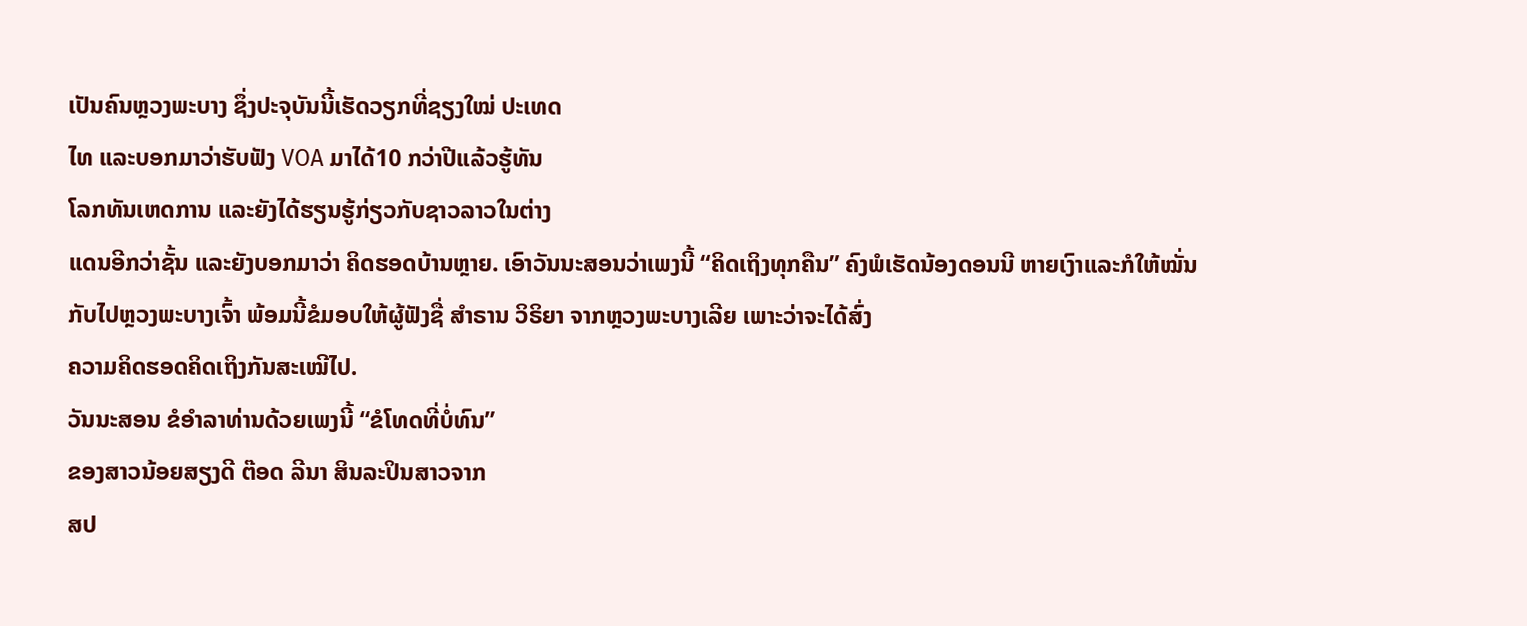ເປັນຄົນຫຼວງພະບາງ ຊຶ່ງປະຈຸບັນນີ້ເຮັດວຽກທີ່ຊຽງໃໝ່ ປະເທດ
ໄທ ແລະບອກມາວ່າຮັບຟັງ VOA ມາໄດ້10 ກວ່າປີແລ້ວຮູ້ທັນ
ໂລກທັນເຫດການ ແລະຍັງໄດ້ຮຽນຮູ້ກ່ຽວກັບຊາວລາວໃນຕ່າງ
ແດນອີກວ່າຊັ້ນ ແລະຍັງບອກມາວ່າ ຄິດຮອດບ້ານຫຼາຍ. ເອົາວັນນະສອນວ່າເພງນີ້ “ຄິດເຖິງທຸກຄືນ” ຄົງພໍເຮັດນ້ອງດອນນີ ຫາຍເງົາແລະກໍໃຫ້ໝັ່ນກັບໄປຫຼວງພະບາງເຈົ້າ ພ້ອມນີ້ຂໍມອບໃຫ້ຜູ້ຟັງຊື່ ສໍາຣານ ວິຣິຍາ ຈາກຫຼວງພະບາງເລີຍ ເພາະວ່າຈະໄດ້ສົ່ງ
ຄວາມຄິດຮອດຄິດເຖິງກັນສະເໝີໄປ.
ວັນນະສອນ ຂໍອໍາລາທ່ານດ້ວຍເພງນີ້ “ຂໍໂທດທີ່ບໍ່ທົນ”
ຂອງສາວນ້ອຍສຽງດີ ຕ໊ອດ ລີນາ ສິນລະປິນສາວຈາກ
ສປ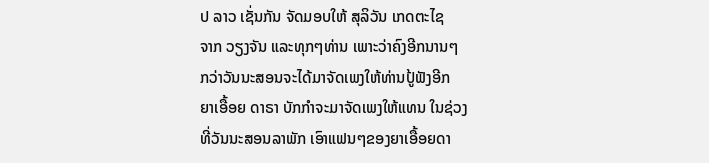ປ ລາວ ເຊັ່ນກັນ ຈັດມອບໃຫ້ ສຸລິວັນ ເກດຕະໄຊ
ຈາກ ວຽງຈັນ ແລະທຸກໆທ່ານ ເພາະວ່າຄົງອີກນານໆ
ກວ່າວັນນະສອນຈະໄດ້ມາຈັດເພງໃຫ້ທ່ານປູ້ຟັງອີກ
ຍາເອື້ອຍ ດາຣາ ບັກກໍາຈະມາຈັດເພງໃຫ້ແທນ ໃນຊ່ວງ
ທີ່ວັນນະສອນລາພັກ ເອົາແຟນໆຂອງຍາເອື້ອຍດາ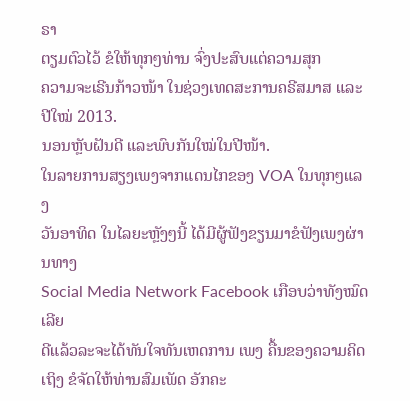ຣາ
ຕຽມຕົວໄວ້ ຂໍໃຫ້ທຸກໆທ່ານ ຈົ່ງປະສົບແຕ່ຄວາມສຸກ
ຄວາມຈະເຣີນກ້າວໜ້າ ໃນຊ່ວງເທດສະການຄຣີສມາສ ແລະປີໃໝ່ 2013.
ນອນຫຼັບຝັນດີ ແລະພົບກັນໃໝ່ໃນປີໜ້າ.
ໃນລາຍການສຽງເພງຈາກແດນໄກຂອງ VOA ໃນທຸກໆແລງ
ວັນອາທິດ ໃນໄລຍະຫຼັງໆນີ້ ໄດ້ມີຜູ້ຟັງຂຽນມາຂໍຟັງເພງຜ່ານທາງ
Social Media Network Facebook ເກືອບວ່າທັງໝົດເລີຍ
ດີແລ້ວລະຈະໄດ້ທັນໃຈທັນເຫດການ ເພງ ຄື້ນຂອງຄວາມຄິດ
ເຖິງ ຂໍຈັດໃຫ້ທ່ານສົມເພັດ ອັກຄະ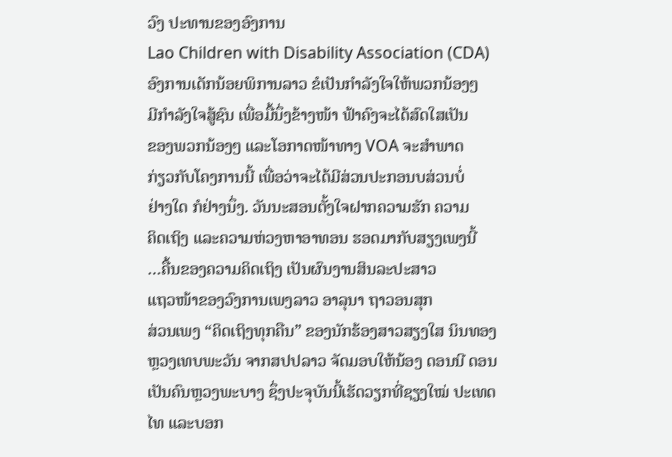ວົງ ປະທານຂອງອົງການ
Lao Children with Disability Association (CDA)
ອົງການເດັກນ້ອຍພິການລາວ ຂໍເປັນກໍາລັງໃຈໃຫ້ພວກນ້ອງໆ
ມີກໍາລັງໃຈສູ້ຊົນ ເພື່ອມື້ນຶ່ງຂ້າງໜ້າ ຟ້າຄົງຈະໄດ້ສົດໃສເປັນ
ຂອງພວກນ້ອງໆ ແລະໂອກາດໜ້າທາງ VOA ຈະສໍາພາດ
ກ່ຽວກັບໂຄງການນີ້ ເພື່ອວ່າຈະໄດ້ມີສ່ວນປະກອນບສ່ວນບໍ່
ຢ່າງໃດ ກໍຢ່າງນຶ່ງ. ວັນນະສອນຕັ້ງໃຈຝາກຄວາມຮັກ ຄວາມ
ຄິດເຖິງ ແລະຄວາມຫ່ວງຫາອາທອນ ຮອດມາກັບສຽງເພງນີ້
…ຄື້ນຂອງຄວາມຄິດເຖິງ ເປັນຜົນງານສິນລະປະສາວ
ແຖວໜ້າຂອງວົງການເພງລາວ ອາລຸນາ ຖາວອນສຸກ
ສ່ວນເພງ “ຄິດເຖິງທຸກຄືນ” ຂອງນັກຮ້ອງສາວສຽງໃສ ນິນທອງ
ຫຼວງເທບພະວັນ ຈາກສປປລາວ ຈັດມອບໃຫ້ນ້ອງ ດອນນີ ດອນ
ເປັນຄົນຫຼວງພະບາງ ຊຶ່ງປະຈຸບັນນີ້ເຮັດວຽກທີ່ຊຽງໃໝ່ ປະເທດ
ໄທ ແລະບອກ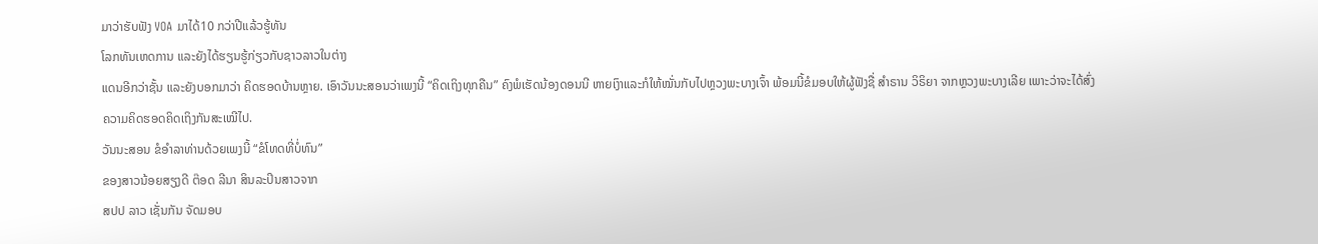ມາວ່າຮັບຟັງ VOA ມາໄດ້10 ກວ່າປີແລ້ວຮູ້ທັນ
ໂລກທັນເຫດການ ແລະຍັງໄດ້ຮຽນຮູ້ກ່ຽວກັບຊາວລາວໃນຕ່າງ
ແດນອີກວ່າຊັ້ນ ແລະຍັງບອກມາວ່າ ຄິດຮອດບ້ານຫຼາຍ. ເອົາວັນນະສອນວ່າເພງນີ້ “ຄິດເຖິງທຸກຄືນ” ຄົງພໍເຮັດນ້ອງດອນນີ ຫາຍເງົາແລະກໍໃຫ້ໝັ່ນກັບໄປຫຼວງພະບາງເຈົ້າ ພ້ອມນີ້ຂໍມອບໃຫ້ຜູ້ຟັງຊື່ ສໍາຣານ ວິຣິຍາ ຈາກຫຼວງພະບາງເລີຍ ເພາະວ່າຈະໄດ້ສົ່ງ
ຄວາມຄິດຮອດຄິດເຖິງກັນສະເໝີໄປ.
ວັນນະສອນ ຂໍອໍາລາທ່ານດ້ວຍເພງນີ້ “ຂໍໂທດທີ່ບໍ່ທົນ”
ຂອງສາວນ້ອຍສຽງດີ ຕ໊ອດ ລີນາ ສິນລະປິນສາວຈາກ
ສປປ ລາວ ເຊັ່ນກັນ ຈັດມອບ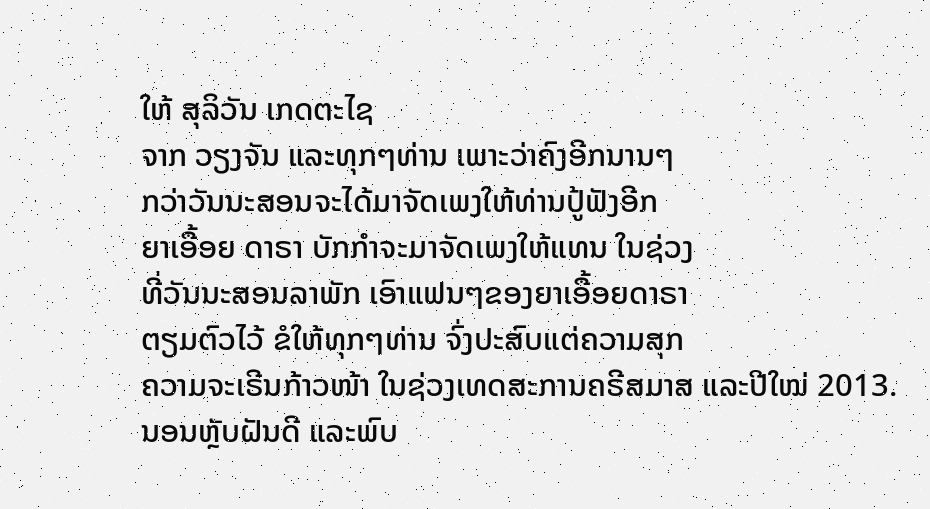ໃຫ້ ສຸລິວັນ ເກດຕະໄຊ
ຈາກ ວຽງຈັນ ແລະທຸກໆທ່ານ ເພາະວ່າຄົງອີກນານໆ
ກວ່າວັນນະສອນຈະໄດ້ມາຈັດເພງໃຫ້ທ່ານປູ້ຟັງອີກ
ຍາເອື້ອຍ ດາຣາ ບັກກໍາຈະມາຈັດເພງໃຫ້ແທນ ໃນຊ່ວງ
ທີ່ວັນນະສອນລາພັກ ເອົາແຟນໆຂອງຍາເອື້ອຍດາຣາ
ຕຽມຕົວໄວ້ ຂໍໃຫ້ທຸກໆທ່ານ ຈົ່ງປະສົບແຕ່ຄວາມສຸກ
ຄວາມຈະເຣີນກ້າວໜ້າ ໃນຊ່ວງເທດສະການຄຣີສມາສ ແລະປີໃໝ່ 2013.
ນອນຫຼັບຝັນດີ ແລະພົບ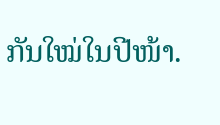ກັນໃໝ່ໃນປີໜ້າ.